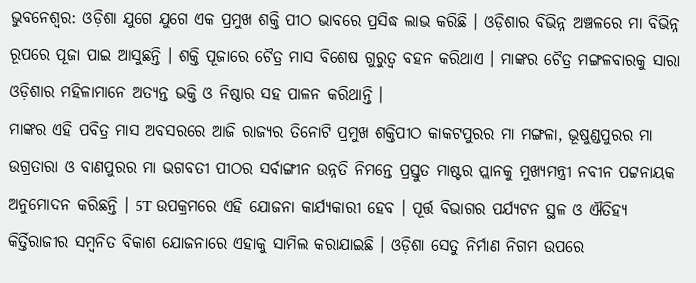ଭୁବନେଶ୍ୱର: ଓଡ଼ିଶା ଯୁଗେ ଯୁଗେ ଏକ ପ୍ରମୁଖ ଶକ୍ତି ପୀଠ ଭାବରେ ପ୍ରସିଦ୍ଧ ଲାଭ କରିଛି । ଓଡ଼ିଶାର ବିଭିନ୍ନ ଅଞ୍ଚଳରେ ମା ବିଭିନ୍ନ ରୂପରେ ପୂଜା ପାଇ ଆସୁଛନ୍ତି । ଶକ୍ତି ପୂଜାରେ ଚୈତ୍ର ମାସ ବିଶେଷ ଗୁରୁତ୍ୱ ବହନ କରିଥାଏ । ମାଙ୍କର ଚୈତ୍ର ମଙ୍ଗଳବାରକୁ ସାରା ଓଡ଼ିଶାର ମହିଳାମାନେ ଅତ୍ୟନ୍ତ ଭକ୍ତି ଓ ନିଷ୍ଠାର ସହ ପାଳନ କରିଥାନ୍ତି ।
ମାଙ୍କର ଏହି ପବିତ୍ର ମାସ ଅବସରରେ ଆଜି ରାଜ୍ୟର ତିନୋଟି ପ୍ରମୁଖ ଶକ୍ତିପୀଠ କାକଟପୁରର ମା ମଙ୍ଗଳା, ଭୂଷୁଣ୍ଡପୁରର ମା ଉଗ୍ରତାରା ଓ ବାଣପୁରର ମା ଭଗବତୀ ପୀଠର ସର୍ବାଙ୍ଗୀନ ଉନ୍ନତି ନିମନ୍ତେ ପ୍ରସ୍ତୁତ ମାଷ୍ଟର ପ୍ଲାନକୁ ମୁଖ୍ୟମନ୍ତ୍ରୀ ନବୀନ ପଟ୍ଟନାୟକ ଅନୁମୋଦନ କରିଛନ୍ତି । 5T ଉପକ୍ରମରେ ଏହି ଯୋଜନା କାର୍ଯ୍ୟକାରୀ ହେବ । ପୂର୍ତ୍ତ ବିଭାଗର ପର୍ଯ୍ୟଟନ ସ୍ଥଳ ଓ ଐତିହ୍ୟ କିର୍ତ୍ତିରାଜୀର ସମ୍ୱନିତ ବିକାଶ ଯୋଜନାରେ ଏହାକୁ ସାମିଲ କରାଯାଇଛି । ଓଡ଼ିଶା ସେତୁ ନିର୍ମାଣ ନିଗମ ଉପରେ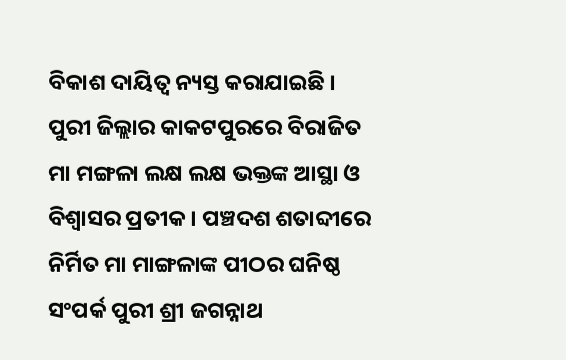ବିକାଶ ଦାୟିତ୍ୱ ନ୍ୟସ୍ତ କରାଯାଇଛି ।
ପୁରୀ ଜିଲ୍ଲାର କାକଟପୁରରେ ବିରାଜିତ ମା ମଙ୍ଗଳା ଲକ୍ଷ ଲକ୍ଷ ଭକ୍ତଙ୍କ ଆସ୍ଥା ଓ ବିଶ୍ୱାସର ପ୍ରତୀକ । ପଞ୍ଚଦଶ ଶତାବ୍ଦୀରେ ନିର୍ମିତ ମା ମାଙ୍ଗଳାଙ୍କ ପୀଠର ଘନିଷ୍ଠ ସଂପର୍କ ପୁରୀ ଶ୍ରୀ ଜଗନ୍ନାଥ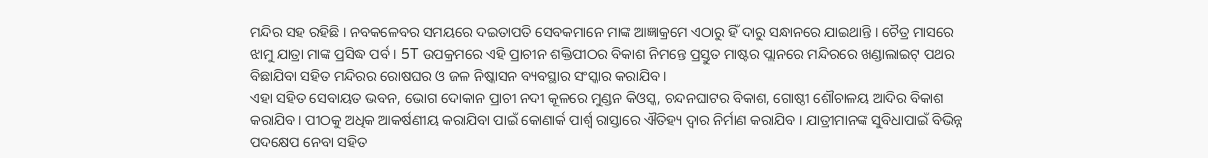ମନ୍ଦିର ସହ ରହିଛି । ନବକଳେବର ସମୟରେ ଦଇତାପତି ସେବକମାନେ ମାଙ୍କ ଆଜ୍ଞାକ୍ରମେ ଏଠାରୁ ହିଁ ଦାରୁ ସନ୍ଧାନରେ ଯାଇଥାନ୍ତି । ଚୈତ୍ର ମାସରେ ଝାମୁ ଯାତ୍ରା ମାଙ୍କ ପ୍ରସିଦ୍ଧ ପର୍ବ । 5T ଉପକ୍ରମରେ ଏହି ପ୍ରାଚୀନ ଶକ୍ତିପୀଠର ବିକାଶ ନିମନ୍ତେ ପ୍ରସ୍ତୁତ ମାଷ୍ଟର ପ୍ଲାନରେ ମନ୍ଦିରରେ ଖଣ୍ଡାଲାଇଟ୍ ପଥର ବିଛାଯିବା ସହିତ ମନ୍ଦିରର ରୋଷଘର ଓ ଜଳ ନିଷ୍କାସନ ବ୍ୟବସ୍ଥାର ସଂସ୍କାର କରାଯିବ ।
ଏହା ସହିତ ସେବାୟତ ଭବନ, ଭୋଗ ଦୋକାନ ପ୍ରାଚୀ ନଦୀ କୂଳରେ ମୁଣ୍ଡନ କିଓସ୍କ, ଚନ୍ଦନଘାଟର ବିକାଶ, ଗୋଷ୍ଠୀ ଶୌଚାଳୟ ଆଦିର ବିକାଶ କରାଯିବ । ପୀଠକୁ ଅଧିକ ଆକର୍ଷଣୀୟ କରାଯିବା ପାଇଁ କୋଣାର୍କ ପାର୍ଶ୍ୱ ରାସ୍ତାରେ ଐତିହ୍ୟ ଦ୍ୱାର ନିର୍ମାଣ କରାଯିବ । ଯାତ୍ରୀମାନଙ୍କ ସୁବିଧାପାଇଁ ବିଭିନ୍ନ ପଦକ୍ଷେପ ନେବା ସହିତ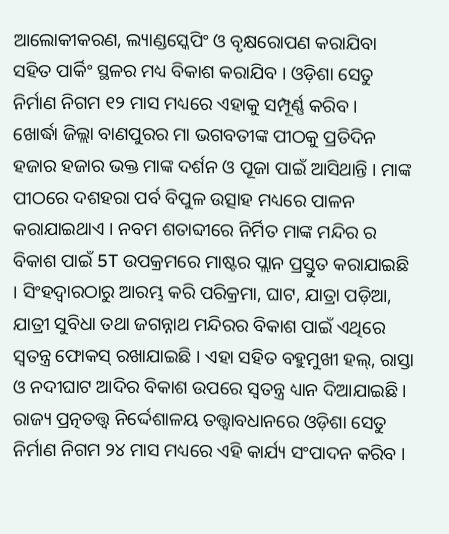ଆଲୋକୀକରଣ, ଲ୍ୟାଣ୍ଡସ୍କେପିଂ ଓ ବୃକ୍ଷରୋପଣ କରାଯିବା ସହିତ ପାର୍କିଂ ସ୍ଥଳର ମଧ୍ୟ ବିକାଶ କରାଯିବ । ଓଡ଼ିଶା ସେତୁ ନିର୍ମାଣ ନିଗମ ୧୨ ମାସ ମଧ୍ୟରେ ଏହାକୁ ସମ୍ପୂର୍ଣ୍ଣ କରିବ ।
ଖୋର୍ଦ୍ଧା ଜିଲ୍ଲା ବାଣପୁରର ମା ଭଗବତୀଙ୍କ ପୀଠକୁ ପ୍ରତିଦିନ ହଜାର ହଜାର ଭକ୍ତ ମାଙ୍କ ଦର୍ଶନ ଓ ପୂଜା ପାଇଁ ଆସିଥାନ୍ତି । ମାଙ୍କ ପୀଠରେ ଦଶହରା ପର୍ବ ବିପୁଳ ଉତ୍ସାହ ମଧ୍ୟରେ ପାଳନ କରାଯାଇଥାଏ । ନବମ ଶତାବ୍ଦୀରେ ନିର୍ମିତ ମାଙ୍କ ମନ୍ଦିର ର ବିକାଶ ପାଇଁ 5T ଉପକ୍ରମରେ ମାଷ୍ଟର ପ୍ଲାନ ପ୍ରସ୍ତୁତ କରାଯାଇଛି । ସିଂହଦ୍ୱାରଠାରୁ ଆରମ୍ଭ କରି ପରିକ୍ରମା, ଘାଟ, ଯାତ୍ରା ପଡ଼ିଆ, ଯାତ୍ରୀ ସୁବିଧା ତଥା ଜଗନ୍ନାଥ ମନ୍ଦିରର ବିକାଶ ପାଇଁ ଏଥିରେ ସ୍ୱତନ୍ତ୍ର ଫୋକସ୍ ରଖାଯାଇଛି । ଏହା ସହିତ ବହୁମୁଖୀ ହଲ୍, ରାସ୍ତା ଓ ନଦୀଘାଟ ଆଦିର ବିକାଶ ଉପରେ ସ୍ୱତନ୍ତ୍ର ଧ୍ୟାନ ଦିଆଯାଇଛି । ରାଜ୍ୟ ପ୍ରତ୍ନତତ୍ତ୍ୱ ନିର୍ଦ୍ଦେଶାଳୟ ତତ୍ତ୍ୱାବଧାନରେ ଓଡ଼ିଶା ସେତୁ ନିର୍ମାଣ ନିଗମ ୨୪ ମାସ ମଧ୍ୟରେ ଏହି କାର୍ଯ୍ୟ ସଂପାଦନ କରିବ ।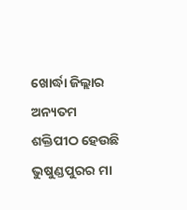ଖୋର୍ଦ୍ଧା ଜିଲ୍ଲାର ଅନ୍ୟତମ ଶକ୍ତିପୀଠ ହେଉଛି ଭୁଷୁଣ୍ଡପୁରର ମା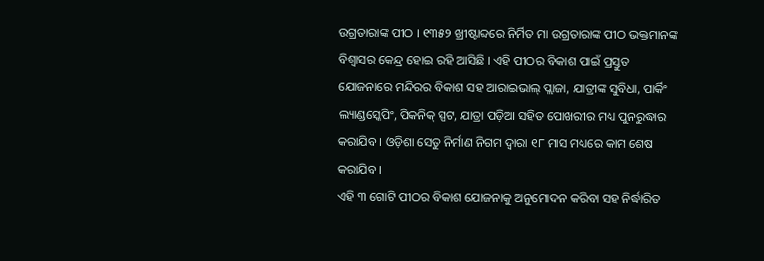ଉଗ୍ରତାରାଙ୍କ ପୀଠ । ୧୩୫୨ ଖ୍ରୀଷ୍ଟାବ୍ଦରେ ନିର୍ମିତ ମା ଉଗ୍ରତାରାଙ୍କ ପୀଠ ଭକ୍ତମାନଙ୍କ ବିଶ୍ୱାସର କେନ୍ଦ୍ର ହୋଇ ରହି ଆସିଛି । ଏହି ପୀଠର ବିକାଶ ପାଇଁ ପ୍ରସ୍ତୁତ ଯୋଜନାରେ ମନ୍ଦିରର ବିକାଶ ସହ ଆରାଇଭାଲ୍ ପ୍ଲାଜା, ଯାତ୍ରୀଙ୍କ ସୁବିଧା, ପାର୍କିଂ ଲ୍ୟାଣ୍ଡସ୍କେପିଂ, ପିକନିକ୍ ସ୍ପଟ, ଯାତ୍ରା ପଡ଼ିଆ ସହିତ ପୋଖରୀର ମଧ୍ୟ ପୁନରୁଦ୍ଧାର କରାଯିବ । ଓଡ଼ିଶା ସେତୁ ନିର୍ମାଣ ନିଗମ ଦ୍ଵାରା ୧୮ ମାସ ମଧ୍ୟରେ କାମ ଶେଷ କରାଯିବ ।
ଏହି ୩ ଗୋଟି ପୀଠର ବିକାଶ ଯୋଜନାକୁ ଅନୁମୋଦନ କରିବା ସହ ନିର୍ଦ୍ଧାରିତ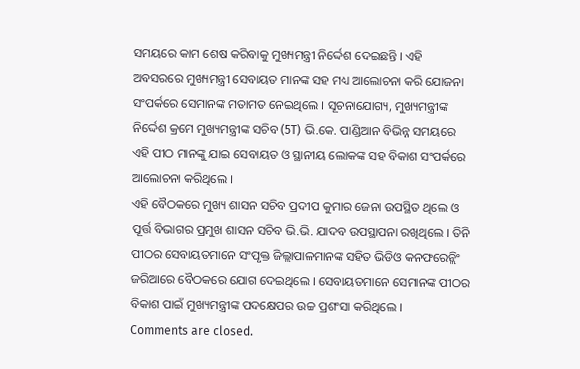ସମୟରେ କାମ ଶେଷ କରିବାକୁ ମୁଖ୍ୟମନ୍ତ୍ରୀ ନିର୍ଦ୍ଦେଶ ଦେଇଛନ୍ତି । ଏହି ଅବସରରେ ମୁଖ୍ୟମନ୍ତ୍ରୀ ସେବାୟତ ମାନଙ୍କ ସହ ମଧ୍ୟ ଆଲୋଚନା କରି ଯୋଜନା ସଂପର୍କରେ ସେମାନଙ୍କ ମତାମତ ନେଇଥିଲେ । ସୂଚନାଯୋଗ୍ୟ, ମୁଖ୍ୟମନ୍ତ୍ରୀଙ୍କ ନିର୍ଦ୍ଦେଶ କ୍ରମେ ମୁଖ୍ୟମନ୍ତ୍ରୀଙ୍କ ସଚିବ (5T) ଭି.କେ. ପାଣ୍ଡିଆନ ବିଭିନ୍ନ ସମୟରେ ଏହି ପୀଠ ମାନଙ୍କୁ ଯାଇ ସେବାୟତ ଓ ସ୍ଥାନୀୟ ଲୋକଙ୍କ ସହ ବିକାଶ ସଂପର୍କରେ ଆଲୋଚନା କରିଥିଲେ ।
ଏହି ବୈଠକରେ ମୁଖ୍ୟ ଶାସନ ସଚିବ ପ୍ରଦୀପ କୁମାର ଜେନା ଉପସ୍ଥିତ ଥିଲେ ଓ ପୂର୍ତ୍ତ ବିଭାଗର ପ୍ରମୁଖ ଶାସନ ସଚିବ ଭି.ଭି. ଯାଦବ ଉପସ୍ଥାପନା ରଖିଥିଲେ । ତିନି ପୀଠର ସେବାୟତମାନେ ସଂପୃକ୍ତ ଜିଲ୍ଲାପାଳମାନଙ୍କ ସହିତ ଭିଡିଓ କନଫରେନ୍ଲିଂ ଜରିଆରେ ବୈଠକରେ ଯୋଗ ଦେଇଥିଲେ । ସେବାୟତମାନେ ସେମାନଙ୍କ ପୀଠର ବିକାଶ ପାଇଁ ମୁଖ୍ୟମନ୍ତ୍ରୀଙ୍କ ପଦକ୍ଷେପର ଉଚ୍ଚ ପ୍ରଶଂସା କରିଥିଲେ ।
Comments are closed.